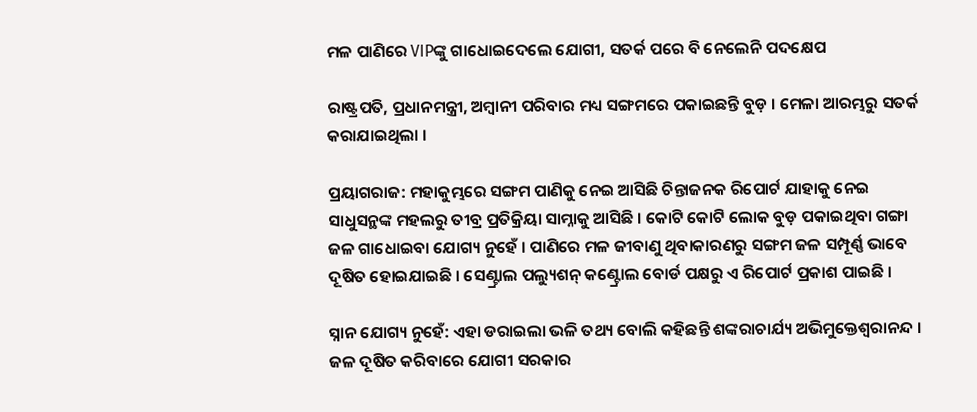ମଳ ପାଣିରେ VIPଙ୍କୁ ଗାଧୋଇଦେଲେ ଯୋଗୀ, ସତର୍କ ପରେ ବି ନେଲେନି ପଦକ୍ଷେପ

ରାଷ୍ଟ୍ରପତି, ପ୍ରଧାନମନ୍ତ୍ରୀ, ଅମ୍ବାନୀ ପରିବାର ମଧ୍ୟ ସଙ୍ଗମରେ ପକାଇଛନ୍ତି ବୁଡ଼ । ମେଳା ଆରମ୍ଭରୁ ସତର୍କ କରାଯାଇଥିଲା ।

ପ୍ରୟାଗରାଜ: ମହାକୁମ୍ଭରେ ସଙ୍ଗମ ପାଣିକୁ ନେଇ ଆସିଛି ଚିନ୍ତାଜନକ ରିପୋର୍ଟ ଯାହାକୁ ନେଇ ସାଧୁସନ୍ଥଙ୍କ ମହଲରୁ ତୀବ୍ର ପ୍ରତିକ୍ରିୟା ସାମ୍ନାକୁ ଆସିଛି । କୋଟି କୋଟି ଲୋକ ବୁଡ଼ ପକାଇଥିବା ଗଙ୍ଗା ଜଳ ଗାଧୋଇବା ଯୋଗ୍ୟ ନୁହେଁ । ପାଣିରେ ମଳ ଜୀବାଣୁ ଥିବାକାରଣରୁ ସଙ୍ଗମ ଜଳ ସମ୍ପୂର୍ଣ୍ଣ ଭାବେ ଦୂଷିତ ହୋଇଯାଇଛି । ସେଣ୍ଟ୍ରାଲ ପଲ୍ୟୁଶନ୍ କଣ୍ଟ୍ରୋଲ ବୋର୍ଡ ପକ୍ଷରୁ ଏ ରିପୋର୍ଟ ପ୍ରକାଶ ପାଇଛି ।

ସ୍ନାନ ଯୋଗ୍ୟ ନୁହେଁ: ଏହା ଡରାଇଲା ଭଳି ତଥ୍ୟ ବୋଲି କହିଛନ୍ତି ଶଙ୍କରାଚାର୍ଯ୍ୟ ଅଭିମୁକ୍ତେଶ୍ୱରାନନ୍ଦ । ଜଳ ଦୂଷିତ କରିବାରେ ଯୋଗୀ ସରକାର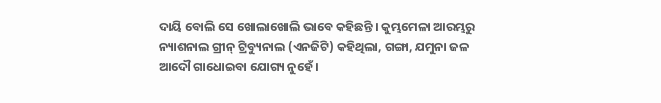ଦାୟି ବୋଲି ସେ ଖୋଲାଖୋଲି ଭାବେ କହିଛନ୍ତି । କୁମ୍ଭମେଳା ଆରମ୍ଭରୁ ନ୍ୟାଶନାଲ ଗ୍ରୀନ୍ ଟ୍ରିବ୍ୟୁନାଲ (ଏନଜିଟି) କହିଥିଲା, ଗଙ୍ଗା, ଯମୁନା ଜଳ ଆଦୌ ଗାଧୋଇବା ଯୋଗ୍ୟ ନୁହେଁ ।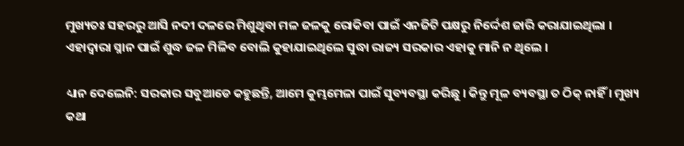ମୁଖ୍ୟତଃ ସହରରୁ ଆସି ନଦୀ ଦଳରେ ମିଶୁଥିବା ମଳ ଜଳକୁ ରୋକିବା ପାଇଁ ଏନଜିଟି ପକ୍ଷରୁ ନିର୍ଦ୍ଦେଶ ଜାରି କରାଯାଇଥିଲା । ଏହାଦ୍ୱାରା ସ୍ନାନ ପାଇଁ ଶୁଦ୍ଧ ଜଳ ମିଳିବ ବୋଲି କୁହାଯାଇଥିଲେ ସୁଦ୍ଧା ରାଜ୍ୟ ସରକାର ଏହାକୁ ମାନି ନ ଥିଲେ ।

ଧ୍ୟାନ ଦେଲେନି: ସରକାର ସବୁଆଡେ କହୁଛନ୍ତି, ଆମେ କୁମ୍ଭମେଳା ପାଇଁ ସୁବ୍ୟବସ୍ଥା କରିଛୁ । କିନ୍ତୁ ମୂଳ ବ୍ୟବସ୍ଥା ତ ଠିକ୍ ନାହିଁ । ମୁଖ୍ୟ କଥା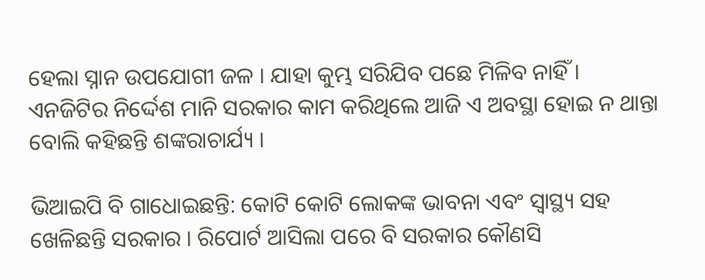ହେଲା ସ୍ନାନ ଉପଯୋଗୀ ଜଳ । ଯାହା କୁମ୍ଭ ସରିଯିବ ପଛେ ମିଳିବ ନାହିଁ । ଏନଜିଟିର ନିର୍ଦ୍ଦେଶ ମାନି ସରକାର କାମ କରିଥିଲେ ଆଜି ଏ ଅବସ୍ଥା ହୋଇ ନ ଥାନ୍ତା ବୋଲି କହିଛନ୍ତି ଶଙ୍କରାଚାର୍ଯ୍ୟ ।

ଭିଆଇପି ବି ଗାଧୋଇଛନ୍ତି: କୋଟି କୋଟି ଲୋକଙ୍କ ଭାବନା ଏବଂ ସ୍ୱାସ୍ଥ୍ୟ ସହ ଖେଳିଛନ୍ତି ସରକାର । ରିପୋର୍ଟ ଆସିଲା ପରେ ବି ସରକାର କୌଣସି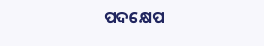ପଦକ୍ଷେପ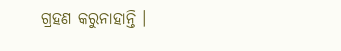ଗ୍ରହଣ କରୁନାହାନ୍ତି ।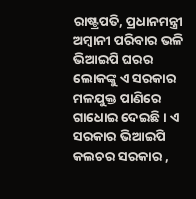ରାଷ୍ଟ୍ରପତି, ପ୍ରଧାନମନ୍ତ୍ରୀ ଅମ୍ବାନୀ ପରିବାର ଭଳି ଭିଆଇପି ଘରର ଲୋକଙ୍କୁ ଏ ସରକାର ମଳଯୁକ୍ତ ପାଣିରେ ଗାଧୋଇ ଦେଇଛି । ଏ ସରକାର ଭିଆଇପି କଲଚର ସରକାର ,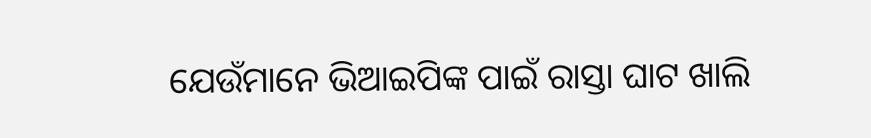ଯେଉଁମାନେ ଭିଆଇପିଙ୍କ ପାଇଁ ରାସ୍ତା ଘାଟ ଖାଲି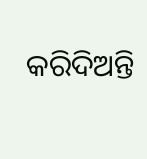କରିଦିଅନ୍ତି